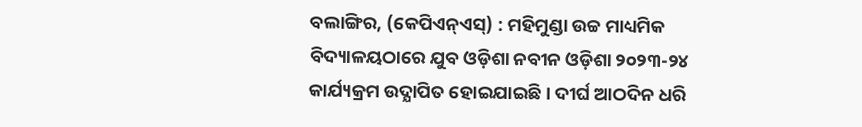ବଲାଙ୍ଗିର, (କେପିଏନ୍ଏସ୍) : ମହିମୁଣ୍ଡା ଉଚ୍ଚ ମାଧ୍ୟମିକ ବିଦ୍ୟାଳୟଠାରେ ଯୁବ ଓଡ଼ିଶା ନବୀନ ଓଡ଼ିଶା ୨୦୨୩-୨୪ କାର୍ଯ୍ୟକ୍ରମ ଉଦ୍ଯାପିତ ହୋଇଯାଇଛି । ଦୀର୍ଘ ଆଠଦିନ ଧରି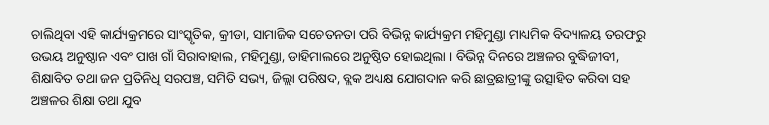ଚାଲିଥିବା ଏହି କାର୍ଯ୍ୟକ୍ରମରେ ସାଂସ୍କୃତିକ, କ୍ରୀଡା, ସାମାଜିକ ସଚେତନତା ପରି ବିଭିନ୍ନ କାର୍ଯ୍ୟକ୍ରମ ମହିମୁଣ୍ଡା ମାଧ୍ୟମିକ ବିଦ୍ୟାଳୟ ତରଫରୁ ଉଭୟ ଅନୁଷ୍ଠାନ ଏବଂ ପାଖ ଗାଁ ସିରାବାହାଲ, ମହିମୁଣ୍ଡା, ଡାହିମାଲରେ ଅନୁଷ୍ଠିତ ହୋଇଥିଲା । ବିଭିନ୍ନ ଦିନରେ ଅଞ୍ଚଳର ବୁଦ୍ଧିଜୀବୀ, ଶିକ୍ଷାବିତ ତଥା ଜନ ପ୍ରତିନିଧି ସରପଞ୍ଚ, ସମିତି ସଭ୍ୟ, ଜିଲ୍ଲା ପରିଷଦ, ବ୍ଲକ ଅଧ୍ୟକ୍ଷ ଯୋଗଦାନ କରି ଛାତ୍ରଛାତ୍ରୀଙ୍କୁ ଉତ୍ସାହିତ କରିବା ସହ ଅଞ୍ଚଳର ଶିକ୍ଷା ତଥା ଯୁବ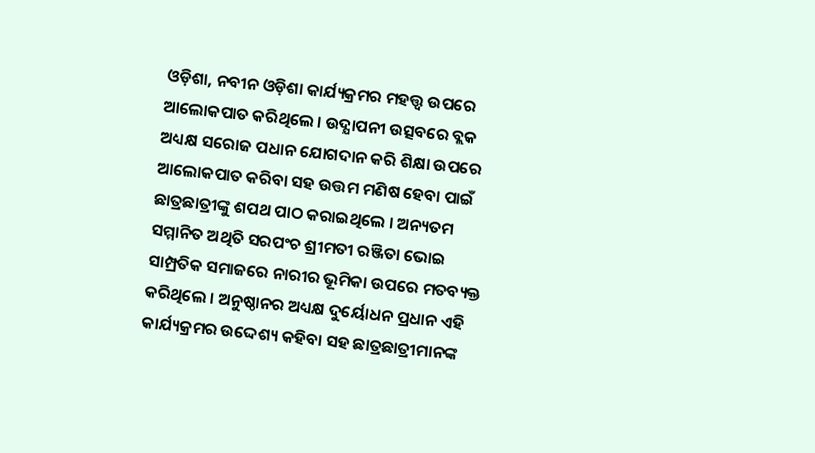ଓଡ଼ିଶା, ନବୀନ ଓଡ଼ିଶା କାର୍ଯ୍ୟକ୍ରମର ମହତ୍ତ୍ଵ ଉପରେ ଆଲୋକପାତ କରିଥିଲେ । ଉଦ୍ଯାପନୀ ଉତ୍ସବରେ ବ୍ଲକ ଅଧ୍ୟକ୍ଷ ସରୋଜ ପଧାନ ଯୋଗଦାନ କରି ଶିକ୍ଷା ଉପରେ ଆଲୋକପାତ କରିବା ସହ ଉତ୍ତମ ମଣିଷ ହେବା ପାଇଁ ଛାତ୍ରଛାତ୍ରୀଙ୍କୁ ଶପଥ ପାଠ କରାଇଥିଲେ । ଅନ୍ୟତମ ସମ୍ମାନିତ ଅଥିତି ସରପଂଚ ଶ୍ରୀମତୀ ରଞ୍ଜିତା ଭୋଇ ସାମ୍ପ୍ରତିକ ସମାଜରେ ନାରୀର ଭୂମିକା ଉପରେ ମତବ୍ୟକ୍ତ କରିଥିଲେ । ଅନୁଷ୍ଠାନର ଅଧ୍ୟକ୍ଷ ଦୁର୍ୟୋଧନ ପ୍ରଧାନ ଏହି କାର୍ଯ୍ୟକ୍ରମର ଉଦ୍ଦେଶ୍ୟ କହିବା ସହ ଛାତ୍ରଛାତ୍ରୀମାନଙ୍କ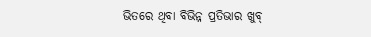ଭିତରେ ଥିବା ବିଭିନ୍ନ ପ୍ରତିଭାର ଖୁବ୍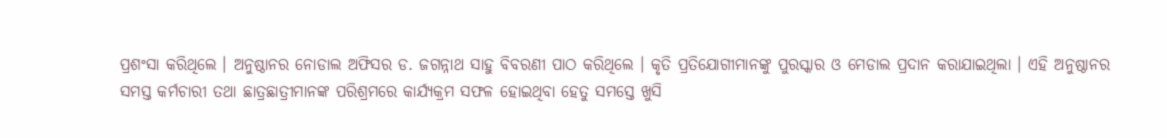ପ୍ରଶଂସା କରିଥିଲେ । ଅନୁଷ୍ଠାନର ନୋଡାଲ ଅଫିସର ଡ. ଜଗନ୍ନାଥ ସାହୁ ବିବରଣୀ ପାଠ କରିଥିଲେ । କୃତି ପ୍ରତିଯୋଗୀମାନଙ୍କୁ ପୁରସ୍କାର ଓ ମେଡାଲ ପ୍ରଦାନ କରାଯାଇଥିଲା । ଏହି ଅନୁଷ୍ଠାନର ସମସ୍ତ କର୍ମଚାରୀ ତଥା ଛାତ୍ରଛାତ୍ରୀମାନଙ୍କ ପରିଶ୍ରମରେ କାର୍ଯ୍ୟକ୍ରମ ସଫଳ ହୋଇଥିବା ହେତୁ ସମସ୍ତେ ଖୁସି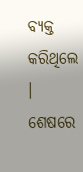ବ୍ୟକ୍ତ କରିଥିଲେ । ଶେଷରେ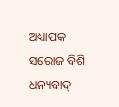ଅଧ୍ୟାପକ ସରୋଜ ବିଶି ଧନ୍ୟବାଦ୍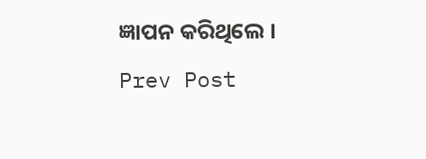ଜ୍ଞାପନ କରିଥିଲେ ।
Prev Post